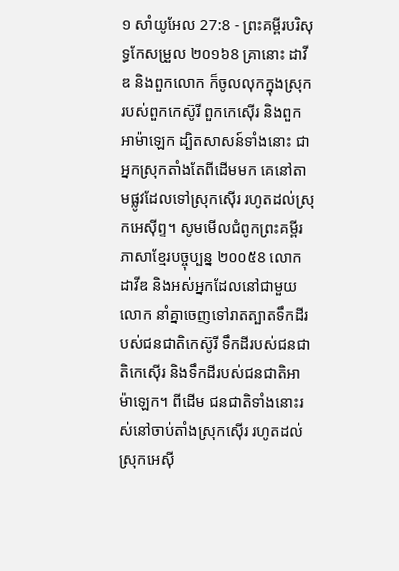១ សាំយូអែល 27:8 - ព្រះគម្ពីរបរិសុទ្ធកែសម្រួល ២០១៦8 គ្រានោះ ដាវីឌ និងពួកលោក ក៏ចូលលុកក្នុងស្រុករបស់ពួកកេស៊ូរី ពួកកេស៊ើរ និងពួកអាម៉ាឡេក ដ្បិតសាសន៍ទាំងនោះ ជាអ្នកស្រុកតាំងតែពីដើមមក គេនៅតាមផ្លូវដែលទៅស្រុកស៊ើរ រហូតដល់ស្រុកអេស៊ីព្ទ។ សូមមើលជំពូកព្រះគម្ពីរភាសាខ្មែរបច្ចុប្បន្ន ២០០៥8 លោកដាវីឌ និងអស់អ្នកដែលនៅជាមួយលោក នាំគ្នាចេញទៅរាតត្បាតទឹកដីរបស់ជនជាតិកេស៊ូរី ទឹកដីរបស់ជនជាតិកេស៊ើរ និងទឹកដីរបស់ជនជាតិអាម៉ាឡេក។ ពីដើម ជនជាតិទាំងនោះរស់នៅចាប់តាំងស្រុកស៊ើរ រហូតដល់ស្រុកអេស៊ី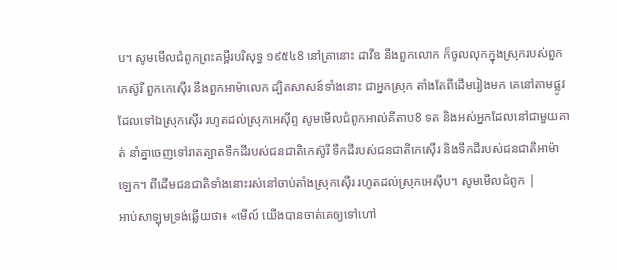ប។ សូមមើលជំពូកព្រះគម្ពីរបរិសុទ្ធ ១៩៥៤8 នៅគ្រានោះ ដាវីឌ នឹងពួកលោក ក៏ចូលលុកក្នុងស្រុករបស់ពួកកេស៊ូរី ពួកកេស៊ើរ នឹងពួកអាម៉ាលេក ដ្បិតសាសន៍ទាំងនោះ ជាអ្នកស្រុក តាំងតែពីដើមរៀងមក គេនៅតាមផ្លូវ ដែលទៅឯស្រុកស៊ើរ រហូតដល់ស្រុកអេស៊ីព្ទ សូមមើលជំពូកអាល់គីតាប8 ទត និងអស់អ្នកដែលនៅជាមួយគាត់ នាំគ្នាចេញទៅរាតត្បាតទឹកដីរបស់ជនជាតិកេស៊ូរី ទឹកដីរបស់ជនជាតិកេស៊ើរ និងទឹកដីរបស់ជនជាតិអាម៉ាឡេក។ ពីដើមជនជាតិទាំងនោះរស់នៅចាប់តាំងស្រុកស៊ើរ រហូតដល់ស្រុកអេស៊ីប។ សូមមើលជំពូក |
អាប់សាឡុមទ្រង់ឆ្លើយថា៖ «មើល៍ យើងបានចាត់គេឲ្យទៅហៅ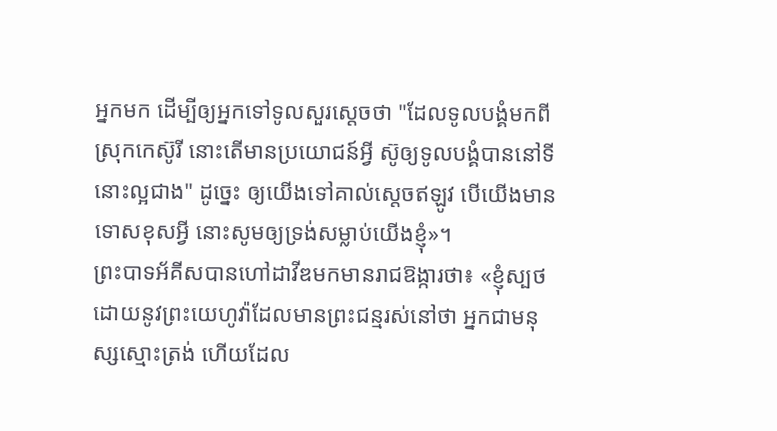អ្នកមក ដើម្បីឲ្យអ្នកទៅទូលសួរស្តេចថា "ដែលទូលបង្គំមកពីស្រុកកេស៊ូរី នោះតើមានប្រយោជន៍អ្វី ស៊ូឲ្យទូលបង្គំបាននៅទីនោះល្អជាង" ដូច្នេះ ឲ្យយើងទៅគាល់ស្តេចឥឡូវ បើយើងមានទោសខុសអ្វី នោះសូមឲ្យទ្រង់សម្លាប់យើងខ្ញុំ»។
ព្រះបាទអ័គីសបានហៅដាវីឌមកមានរាជឱង្ការថា៖ «ខ្ញុំស្បថដោយនូវព្រះយេហូវ៉ាដែលមានព្រះជន្មរស់នៅថា អ្នកជាមនុស្សស្មោះត្រង់ ហើយដែល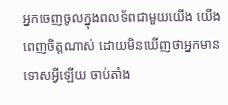អ្នកចេញចូលក្នុងពលទ័ពជាមួយយើង យើងពេញចិត្តណាស់ ដោយមិនឃើញថាអ្នកមានទោសអ្វីឡើយ ចាប់តាំង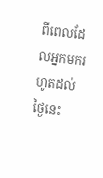ពីពេលដែលអ្នកមករហូតដល់ថ្ងៃនេះ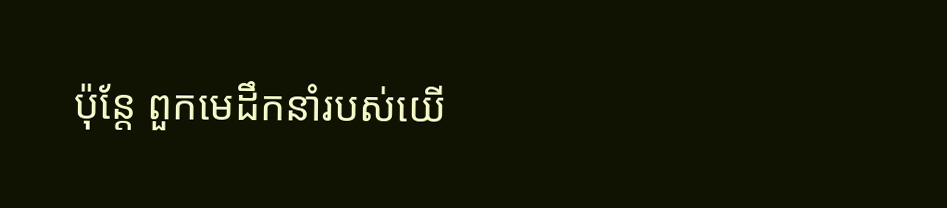ប៉ុន្តែ ពួកមេដឹកនាំរបស់យើ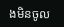ងមិនចូល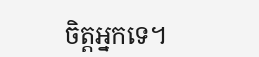ចិត្តអ្នកទេ។